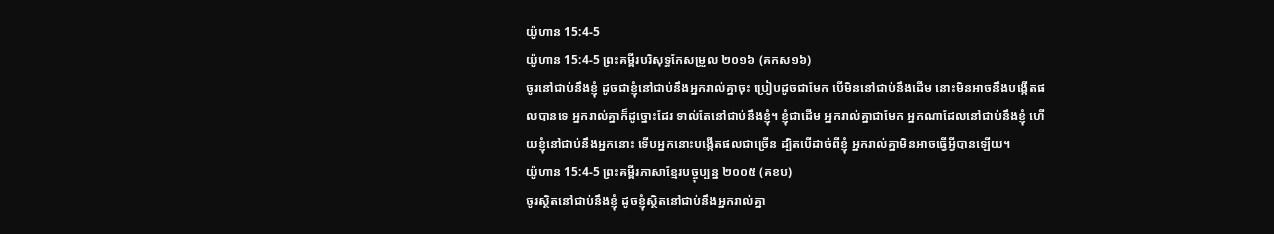យ៉ូហាន 15:4-5
យ៉ូហាន 15:4-5 ព្រះគម្ពីរបរិសុទ្ធកែសម្រួល ២០១៦ (គកស១៦)
ចូរនៅជាប់នឹងខ្ញុំ ដូចជាខ្ញុំនៅជាប់នឹងអ្នករាល់គ្នាចុះ ប្រៀបដូចជាមែក បើមិននៅជាប់នឹងដើម នោះមិនអាចនឹងបង្កើតផលបានទេ អ្នករាល់គ្នាក៏ដូច្នោះដែរ ទាល់តែនៅជាប់នឹងខ្ញុំ។ ខ្ញុំជាដើម អ្នករាល់គ្នាជាមែក អ្នកណាដែលនៅជាប់នឹងខ្ញុំ ហើយខ្ញុំនៅជាប់នឹងអ្នកនោះ ទើបអ្នកនោះបង្កើតផលជាច្រើន ដ្បិតបើដាច់ពីខ្ញុំ អ្នករាល់គ្នាមិនអាចធ្វើអ្វីបានឡើយ។
យ៉ូហាន 15:4-5 ព្រះគម្ពីរភាសាខ្មែរបច្ចុប្បន្ន ២០០៥ (គខប)
ចូរស្ថិតនៅជាប់នឹងខ្ញុំ ដូចខ្ញុំស្ថិតនៅជាប់នឹងអ្នករាល់គ្នា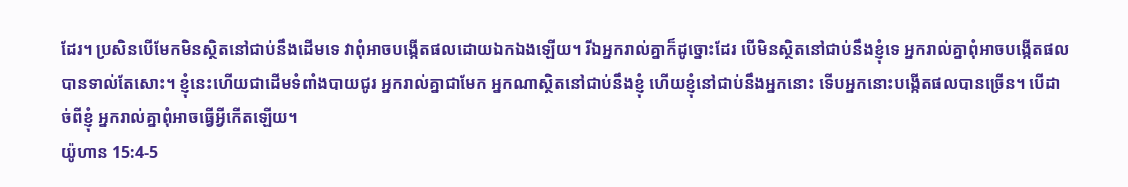ដែរ។ ប្រសិនបើមែកមិនស្ថិតនៅជាប់នឹងដើមទេ វាពុំអាចបង្កើតផលដោយឯកឯងឡើយ។ រីឯអ្នករាល់គ្នាក៏ដូច្នោះដែរ បើមិនស្ថិតនៅជាប់នឹងខ្ញុំទេ អ្នករាល់គ្នាពុំអាចបង្កើតផលបានទាល់តែសោះ។ ខ្ញុំនេះហើយជាដើមទំពាំងបាយជូរ អ្នករាល់គ្នាជាមែក អ្នកណាស្ថិតនៅជាប់នឹងខ្ញុំ ហើយខ្ញុំនៅជាប់នឹងអ្នកនោះ ទើបអ្នកនោះបង្កើតផលបានច្រើន។ បើដាច់ពីខ្ញុំ អ្នករាល់គ្នាពុំអាចធ្វើអ្វីកើតឡើយ។
យ៉ូហាន 15:4-5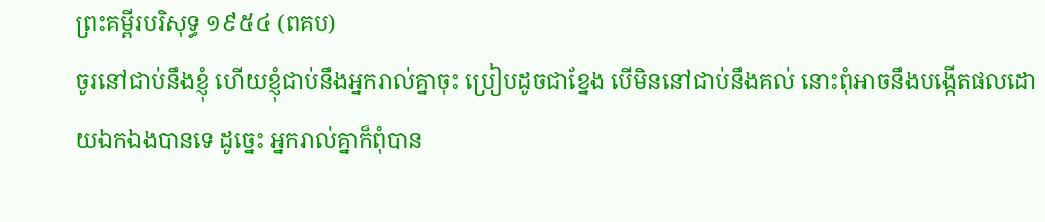ព្រះគម្ពីរបរិសុទ្ធ ១៩៥៤ (ពគប)
ចូរនៅជាប់នឹងខ្ញុំ ហើយខ្ញុំជាប់នឹងអ្នករាល់គ្នាចុះ ប្រៀបដូចជាខ្នែង បើមិននៅជាប់នឹងគល់ នោះពុំអាចនឹងបង្កើតផលដោយឯកឯងបានទេ ដូច្នេះ អ្នករាល់គ្នាក៏ពុំបាន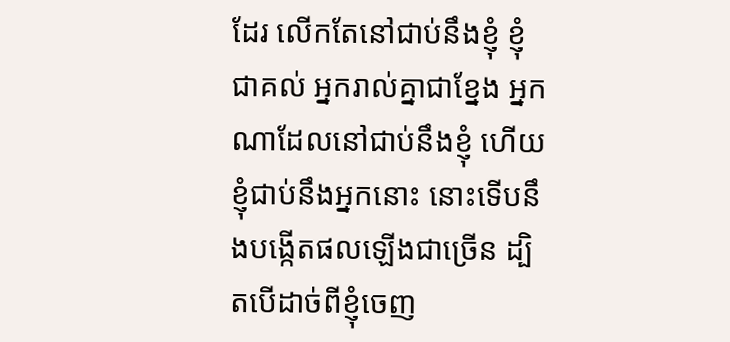ដែរ លើកតែនៅជាប់នឹងខ្ញុំ ខ្ញុំជាគល់ អ្នករាល់គ្នាជាខ្នែង អ្នកណាដែលនៅជាប់នឹងខ្ញុំ ហើយខ្ញុំជាប់នឹងអ្នកនោះ នោះទើបនឹងបង្កើតផលឡើងជាច្រើន ដ្បិតបើដាច់ពីខ្ញុំចេញ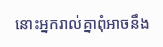នោះអ្នករាល់គ្នាពុំអាចនឹង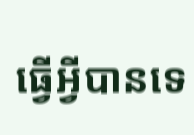ធ្វើអ្វីបានទេ